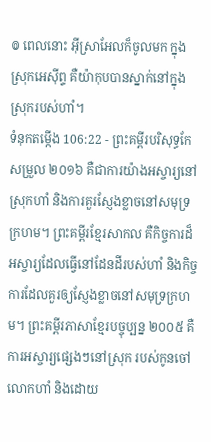៙ ពេលនោះ អ៊ីស្រាអែលក៏ចូលមក ក្នុងស្រុកអេស៊ីព្ទ គឺយ៉ាកុបបានស្នាក់នៅក្នុងស្រុករបស់ហាំ។
ទំនុកតម្កើង 106:22 - ព្រះគម្ពីរបរិសុទ្ធកែសម្រួល ២០១៦ គឺជាការយ៉ាងអស្ចារ្យនៅស្រុកហាំ និងការគួរស្ញែងខ្លាចនៅសមុទ្រក្រហម។ ព្រះគម្ពីរខ្មែរសាកល គឺកិច្ចការដ៏អស្ចារ្យដែលធ្វើនៅដែនដីរបស់ហាំ និងកិច្ចការដែលគួរឲ្យស្ញែងខ្លាចនៅសមុទ្រក្រហម។ ព្រះគម្ពីរភាសាខ្មែរបច្ចុប្បន្ន ២០០៥ គឺការអស្ចារ្យផ្សេងៗនៅស្រុក របស់កូនចៅលោកហាំ និងដោយ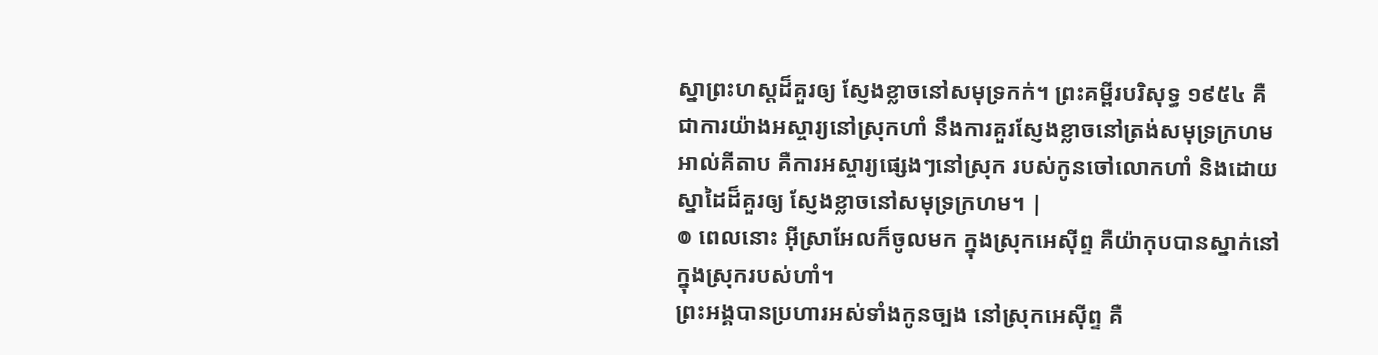ស្នាព្រះហស្ដដ៏គួរឲ្យ ស្ញែងខ្លាចនៅសមុទ្រកក់។ ព្រះគម្ពីរបរិសុទ្ធ ១៩៥៤ គឺជាការយ៉ាងអស្ចារ្យនៅស្រុកហាំ នឹងការគួរស្ញែងខ្លាចនៅត្រង់សមុទ្រក្រហម អាល់គីតាប គឺការអស្ចារ្យផ្សេងៗនៅស្រុក របស់កូនចៅលោកហាំ និងដោយស្នាដៃដ៏គួរឲ្យ ស្ញែងខ្លាចនៅសមុទ្រក្រហម។ |
៙ ពេលនោះ អ៊ីស្រាអែលក៏ចូលមក ក្នុងស្រុកអេស៊ីព្ទ គឺយ៉ាកុបបានស្នាក់នៅក្នុងស្រុករបស់ហាំ។
ព្រះអង្គបានប្រហារអស់ទាំងកូនច្បង នៅស្រុកអេស៊ីព្ទ គឺ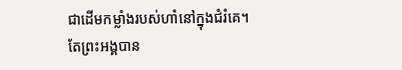ជាដើមកម្លាំងរបស់ហាំនៅក្នុងជំរំគេ។
តែព្រះអង្គបាន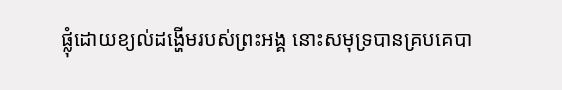ផ្លុំដោយខ្យល់ដង្ហើមរបស់ព្រះអង្គ នោះសមុទ្របានគ្របគេបា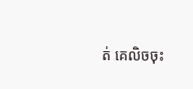ត់ គេលិចចុះ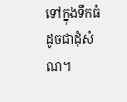ទៅក្នុងទឹកធំ ដូចជាដុំសំណ។